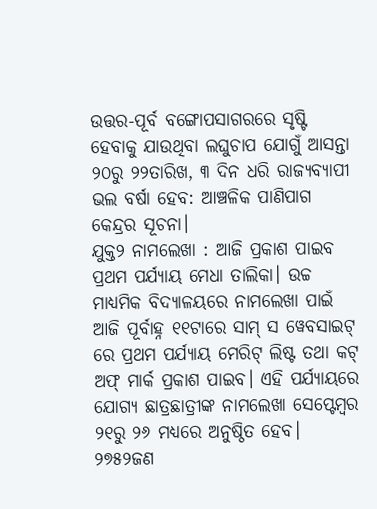ଉତ୍ତର-ପୂର୍ବ ବଙ୍ଗୋପସାଗରରେ ସୃଷ୍ଟି ହେବାକୁ ଯାଉଥିବା ଲଘୁଚାପ ଯୋଗୁଁ ଆସନ୍ତା ୨୦ରୁ ୨୨ତାରିଖ, ୩ ଦିନ ଧରି ରାଜ୍ୟବ୍ୟାପୀ ଭଲ ବର୍ଷା ହେବ: ଆଞ୍ଚଳିକ ପାଣିପାଗ କେନ୍ଦ୍ରର ସୂଚନା।
ଯୁକ୍ତ୨ ନାମଲେଖା : ଆଜି ପ୍ରକାଶ ପାଇବ ପ୍ରଥମ ପର୍ଯ୍ୟାୟ ମେଧା ତାଲିକା। ଉଚ୍ଚ ମାଧ୍ୟମିକ ବିଦ୍ୟାଳୟରେ ନାମଲେଖା ପାଇଁ ଆଜି ପୂର୍ବାହ୍ନ ୧୧ଟାରେ ସାମ୍ ସ ୱେବସାଇଟ୍ ରେ ପ୍ରଥମ ପର୍ଯ୍ୟାୟ ମେରିଟ୍ ଲିଷ୍ଟ ତଥା କଟ୍ ଅଫ୍ ମାର୍କ ପ୍ରକାଶ ପାଇବ। ଏହି ପର୍ଯ୍ୟାୟରେ ଯୋଗ୍ୟ ଛାତ୍ରଛାତ୍ରୀଙ୍କ ନାମଲେଖା ସେପ୍ଟେମ୍ବର ୨୧ରୁ ୨୬ ମଧ୍ୟରେ ଅନୁଷ୍ଠିତ ହେବ।
୨୭୫୨ଜଣ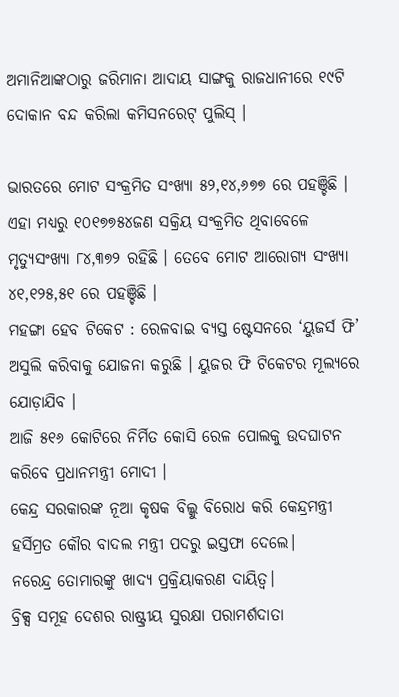ଅମାନିଆଙ୍କଠାରୁ ଜରିମାନା ଆଦାୟ ସାଙ୍ଗକୁ ରାଜଧାନୀରେ ୧୯ଟି ଦୋକାନ ବନ୍ଦ କରିଲା କମିସନରେଟ୍ ପୁଲିସ୍ ।

ଭାରତରେ ମୋଟ ସଂକ୍ରମିତ ସଂଖ୍ୟା ୫୨,୧୪,୬୭୭ ରେ ପହଞ୍ଚିଛି । ଏହା ମଧ୍ୟରୁ ୧୦୧୭୭୫୪ଜଣ ସକ୍ରିୟ ସଂକ୍ରମିତ ଥିବାବେଳେ ମୃତ୍ୟୁସଂଖ୍ୟା ୮୪,୩୭୨ ରହିଛି । ତେବେ ମୋଟ ଆରୋଗ୍ୟ ସଂଖ୍ୟା ୪୧,୧୨୫,୫୧ ରେ ପହଞ୍ଚିଛି ।
ମହଙ୍ଗା ହେବ ଟିକେଟ : ରେଳବାଇ ବ୍ୟସ୍ତ ଷ୍ଟେସନରେ ‘ୟୁଜର୍ସ ଫି’ ଅସୁଲି କରିବାକୁ ଯୋଜନା କରୁଛି । ୟୁଜର ଫି ଟିକେଟର ମୂଲ୍ୟରେ ଯୋଡ଼ାଯିବ ।
ଆଜି ୫୧୬ କୋଟିରେ ନିର୍ମିତ କୋସି ରେଳ ପୋଲକୁ ଉଦଘାଟନ କରିବେ ପ୍ରଧାନମନ୍ତ୍ରୀ ମୋଦୀ ।
କେନ୍ଦ୍ର ସରକାରଙ୍କ ନୂଆ କୃଷକ ବିଲ୍କୁ ବିରୋଧ କରି କେନ୍ଦ୍ରମନ୍ତ୍ରୀ ହର୍ସିମ୍ରତ କୌର ବାଦଲ ମନ୍ତ୍ରୀ ପଦରୁ ଇସ୍ତଫା ଦେଲେ।
ନରେନ୍ଦ୍ର ତୋମାରଙ୍କୁ ଖାଦ୍ୟ ପ୍ରକ୍ରିୟାକରଣ ଦାୟିତ୍ୱ।
ବ୍ରିକ୍ସ ସମୂହ ଦେଶର ରାଷ୍ଟ୍ରୀୟ ସୁରକ୍ଷା ପରାମର୍ଶଦାତା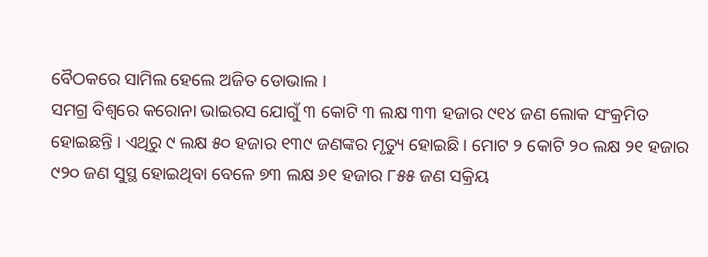ବୈଠକରେ ସାମିଲ ହେଲେ ଅଜିତ ଡୋଭାଲ ।
ସମଗ୍ର ବିଶ୍ୱରେ କରୋନା ଭାଇରସ ଯୋଗୁଁ ୩ କୋଟି ୩ ଲକ୍ଷ ୩୩ ହଜାର ୯୧୪ ଜଣ ଲୋକ ସଂକ୍ରମିତ ହୋଇଛନ୍ତି । ଏଥିରୁ ୯ ଲକ୍ଷ ୫୦ ହଜାର ୧୩୯ ଜଣଙ୍କର ମୃତ୍ୟୁ ହୋଇଛି । ମୋଟ ୨ କୋଟି ୨୦ ଲକ୍ଷ ୨୧ ହଜାର ୯୨୦ ଜଣ ସୁସ୍ଥ ହୋଇଥିବା ବେଳେ ୭୩ ଲକ୍ଷ ୬୧ ହଜାର ୮୫୫ ଜଣ ସକ୍ରିୟ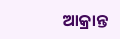ଆକ୍ରାନ୍ତ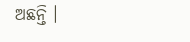ଅଛନ୍ତି ।